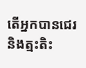តើអ្នកបានជេរ និងត្មះតិះ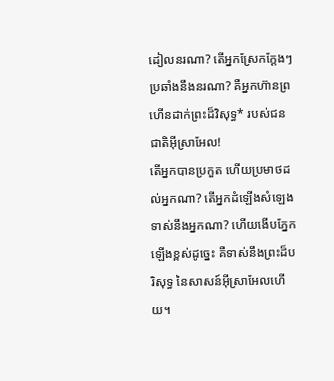ដៀលនរណា? តើអ្នកស្រែកក្ដែងៗប្រឆាំងនឹងនរណា? គឺអ្នកហ៊ានព្រហើនដាក់ព្រះដ៏វិសុទ្ធ* របស់ជនជាតិអ៊ីស្រាអែល!
តើអ្នកបានប្រកួត ហើយប្រមាថដល់អ្នកណា? តើអ្នកដំឡើងសំឡេងទាស់នឹងអ្នកណា? ហើយងើបភ្នែកឡើងខ្ពស់ដូច្នេះ គឺទាស់នឹងព្រះដ៏បរិសុទ្ធ នៃសាសន៍អ៊ីស្រាអែលហើយ។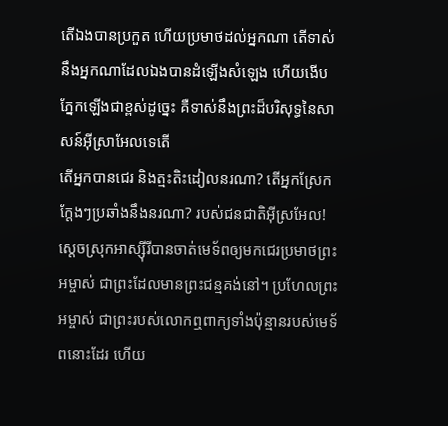តើឯងបានប្រកួត ហើយប្រមាថដល់អ្នកណា តើទាស់នឹងអ្នកណាដែលឯងបានដំឡើងសំឡេង ហើយងើបភ្នែកឡើងជាខ្ពស់ដូច្នេះ គឺទាស់នឹងព្រះដ៏បរិសុទ្ធនៃសាសន៍អ៊ីស្រាអែលទេតើ
តើអ្នកបានជេរ និងត្មះតិះដៀលនរណា? តើអ្នកស្រែកក្តែងៗប្រឆាំងនឹងនរណា? របស់ជនជាតិអ៊ីស្រអែល!
ស្ដេចស្រុកអាស្ស៊ីរីបានចាត់មេទ័ពឲ្យមកជេរប្រមាថព្រះអម្ចាស់ ជាព្រះដែលមានព្រះជន្មគង់នៅ។ ប្រហែលព្រះអម្ចាស់ ជាព្រះរបស់លោកឮពាក្យទាំងប៉ុន្មានរបស់មេទ័ពនោះដែរ ហើយ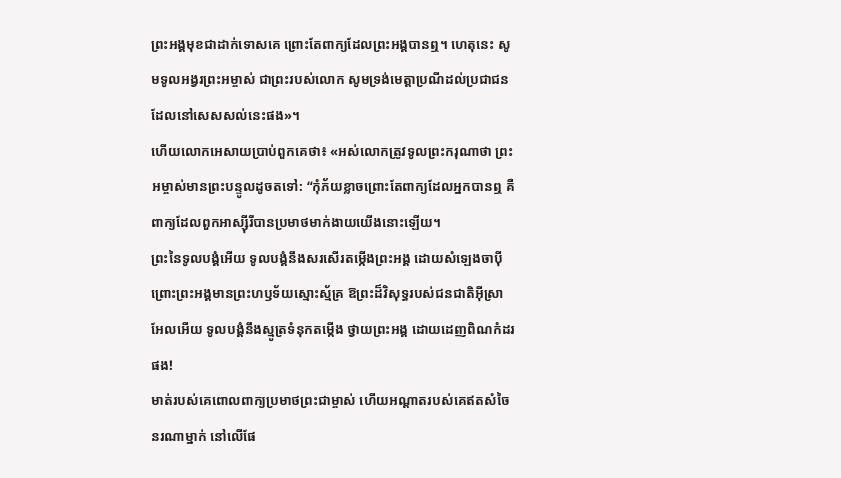ព្រះអង្គមុខជាដាក់ទោសគេ ព្រោះតែពាក្យដែលព្រះអង្គបានឮ។ ហេតុនេះ សូមទូលអង្វរព្រះអម្ចាស់ ជាព្រះរបស់លោក សូមទ្រង់មេត្តាប្រណីដល់ប្រជាជនដែលនៅសេសសល់នេះផង»។
ហើយលោកអេសាយប្រាប់ពួកគេថា៖ «អស់លោកត្រូវទូលព្រះករុណាថា ព្រះអម្ចាស់មានព្រះបន្ទូលដូចតទៅ: “កុំភ័យខ្លាចព្រោះតែពាក្យដែលអ្នកបានឮ គឺពាក្យដែលពួកអាស្ស៊ីរីបានប្រមាថមាក់ងាយយើងនោះឡើយ។
ព្រះនៃទូលបង្គំអើយ ទូលបង្គំនឹងសរសើរតម្កើងព្រះអង្គ ដោយសំឡេងចាប៉ី ព្រោះព្រះអង្គមានព្រះហឫទ័យស្មោះស្ម័គ្រ ឱព្រះដ៏វិសុទ្ធរបស់ជនជាតិអ៊ីស្រាអែលអើយ ទូលបង្គំនឹងស្មូត្រទំនុកតម្កើង ថ្វាយព្រះអង្គ ដោយដេញពិណកំដរផង!
មាត់របស់គេពោលពាក្យប្រមាថព្រះជាម្ចាស់ ហើយអណ្ដាតរបស់គេឥតសំចៃនរណាម្នាក់ នៅលើផែ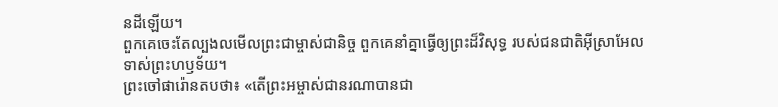នដីឡើយ។
ពួកគេចេះតែល្បងលមើលព្រះជាម្ចាស់ជានិច្ច ពួកគេនាំគ្នាធ្វើឲ្យព្រះដ៏វិសុទ្ធ របស់ជនជាតិអ៊ីស្រាអែលទាស់ព្រះហឫទ័យ។
ព្រះចៅផារ៉ោនតបថា៖ «តើព្រះអម្ចាស់ជានរណាបានជា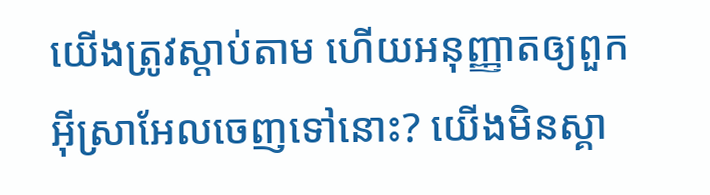យើងត្រូវស្ដាប់តាម ហើយអនុញ្ញាតឲ្យពួកអ៊ីស្រាអែលចេញទៅនោះ? យើងមិនស្គា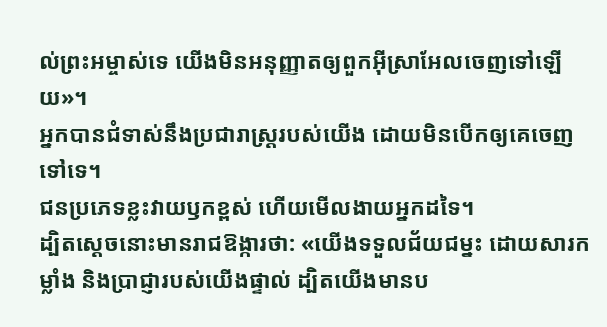ល់ព្រះអម្ចាស់ទេ យើងមិនអនុញ្ញាតឲ្យពួកអ៊ីស្រាអែលចេញទៅឡើយ»។
អ្នកបានជំទាស់នឹងប្រជារាស្ត្ររបស់យើង ដោយមិនបើកឲ្យគេចេញទៅទេ។
ជនប្រភេទខ្លះវាយឫកខ្ពស់ ហើយមើលងាយអ្នកដទៃ។
ដ្បិតស្ដេចនោះមានរាជឱង្ការថា: «យើងទទួលជ័យជម្នះ ដោយសារកម្លាំង និងប្រាជ្ញារបស់យើងផ្ទាល់ ដ្បិតយើងមានប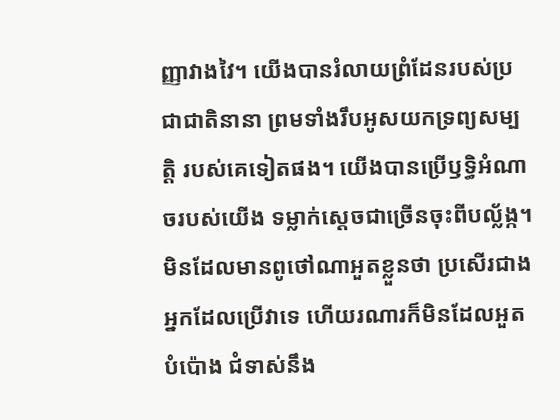ញ្ញាវាងវៃ។ យើងបានរំលាយព្រំដែនរបស់ប្រជាជាតិនានា ព្រមទាំងរឹបអូសយកទ្រព្យសម្បត្តិ របស់គេទៀតផង។ យើងបានប្រើឫទ្ធិអំណាចរបស់យើង ទម្លាក់ស្ដេចជាច្រើនចុះពីបល្ល័ង្ក។
មិនដែលមានពូថៅណាអួតខ្លួនថា ប្រសើរជាងអ្នកដែលប្រើវាទេ ហើយរណារក៏មិនដែលអួតបំប៉ោង ជំទាស់នឹង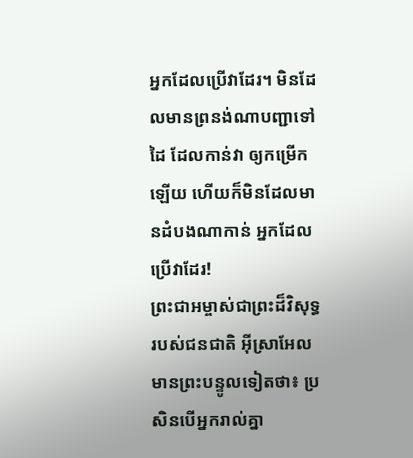អ្នកដែលប្រើវាដែរ។ មិនដែលមានព្រនង់ណាបញ្ជាទៅដៃ ដែលកាន់វា ឲ្យកម្រើកឡើយ ហើយក៏មិនដែលមានដំបងណាកាន់ អ្នកដែលប្រើវាដែរ!
ព្រះជាអម្ចាស់ជាព្រះដ៏វិសុទ្ធរបស់ជនជាតិ អ៊ីស្រាអែល មានព្រះបន្ទូលទៀតថា៖ ប្រសិនបើអ្នករាល់គ្នា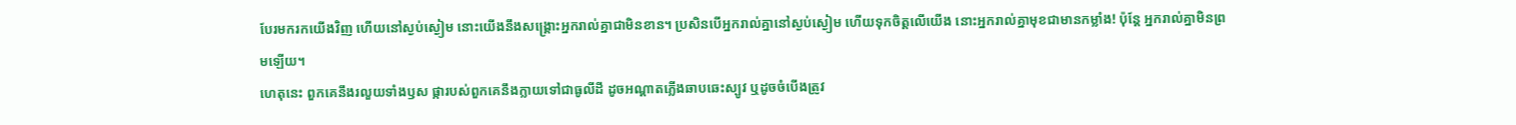បែរមករកយើងវិញ ហើយនៅស្ងប់ស្ងៀម នោះយើងនឹងសង្គ្រោះអ្នករាល់គ្នាជាមិនខាន។ ប្រសិនបើអ្នករាល់គ្នានៅស្ងប់ស្ងៀម ហើយទុកចិត្តលើយើង នោះអ្នករាល់គ្នាមុខជាមានកម្លាំង! ប៉ុន្តែ អ្នករាល់គ្នាមិនព្រមឡើយ។
ហេតុនេះ ពួកគេនឹងរលួយទាំងឫស ផ្ការបស់ពួកគេនឹងក្លាយទៅជាធូលីដី ដូចអណ្ដាតភ្លើងឆាបឆេះស្បូវ ឬដូចចំបើងត្រូវ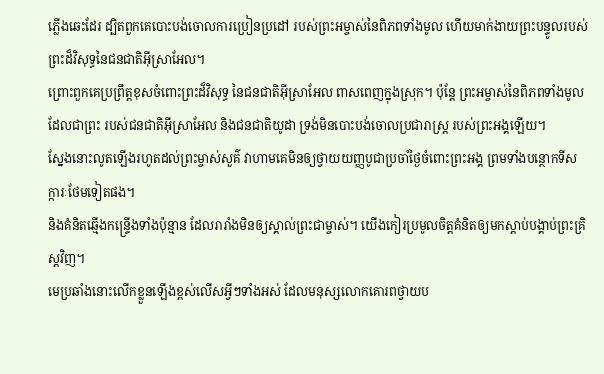ភ្លើងឆេះដែរ ដ្បិតពួកគេបោះបង់ចោលការប្រៀនប្រដៅ របស់ព្រះអម្ចាស់នៃពិភពទាំងមូល ហើយមាក់ងាយព្រះបន្ទូលរបស់ ព្រះដ៏វិសុទ្ធនៃជនជាតិអ៊ីស្រាអែល។
ព្រោះពួកគេប្រព្រឹត្តខុសចំពោះព្រះដ៏វិសុទ្ធ នៃជនជាតិអ៊ីស្រាអែល ពាសពេញក្នុងស្រុក។ ប៉ុន្តែ ព្រះអម្ចាស់នៃពិភពទាំងមូល ដែលជាព្រះ របស់ជនជាតិអ៊ីស្រាអែល និងជនជាតិយូដា ទ្រង់មិនបោះបង់ចោលប្រជារាស្ត្រ របស់ព្រះអង្គឡើយ។
ស្នែងនោះលូតឡើងរហូតដល់ព្រះម្ចាស់សួគ៌ វាហាមគេមិនឲ្យថ្វាយយញ្ញបូជាប្រចាំថ្ងៃចំពោះព្រះអង្គ ព្រមទាំងបន្ថោកទីសក្ការៈថែមទៀតផង។
និងគំនិតឆ្មើងកន្ទ្រើងទាំងប៉ុន្មាន ដែលរារាំងមិនឲ្យស្គាល់ព្រះជាម្ចាស់។ យើងកៀរប្រមូលចិត្តគំនិតឲ្យមកស្ដាប់បង្គាប់ព្រះគ្រិស្តវិញ។
មេប្រឆាំងនោះលើកខ្លួនឡើងខ្ពស់លើសអ្វីៗទាំងអស់ ដែលមនុស្សលោកគោរពថ្វាយប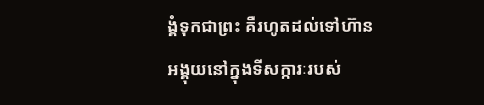ង្គំទុកជាព្រះ គឺរហូតដល់ទៅហ៊ានអង្គុយនៅក្នុងទីសក្ការៈរបស់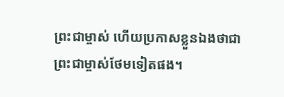ព្រះជាម្ចាស់ ហើយប្រកាសខ្លួនឯងថាជាព្រះជាម្ចាស់ថែមទៀតផង។